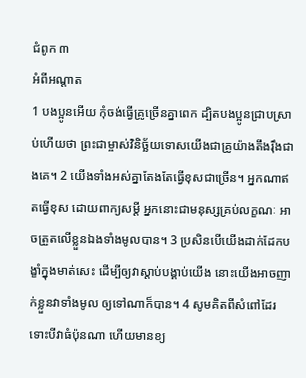ជំពូក ៣
អំពីអណ្ដាត
1 បងប្អូនអើយ កុំចង់ធ្វើគ្រូច្រើនគ្នាពេក ដ្បិតបងប្អូនជ្រាបស្រាប់ហើយថា ព្រះជាម្ចាស់វិនិច្ឆ័យទោសយើងជាគ្រូយ៉ាងតឹងរ៉ឹងជាងគេ។ 2 យើងទាំងអស់គ្នាតែងតែធ្វើខុសជាច្រើន។ អ្នកណាឥតធ្វើខុស ដោយពាក្យសម្ដី អ្នកនោះជាមនុស្សគ្រប់លក្ខណៈ អាចត្រួតលើខ្លួនឯងទាំងមូលបាន។ 3 ប្រសិនបើយើងដាក់ដែកបង្ខាំក្នុងមាត់សេះ ដើម្បីឲ្យវាស្ដាប់បង្គាប់យើង នោះយើងអាចញាក់ខ្លួនវាទាំងមូល ឲ្យទៅណាក៏បាន។ 4 សូមគិតពីសំពៅដែរ ទោះបីវាធំប៉ុនណា ហើយមានខ្យ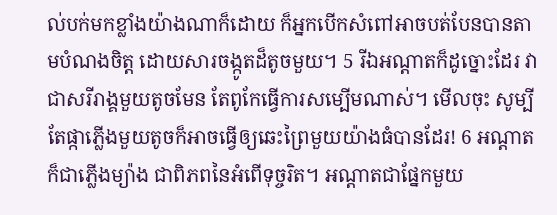ល់បក់មកខ្លាំងយ៉ាងណាក៏ដោយ ក៏អ្នកបើកសំពៅអាចបត់បែនបានតាមបំណងចិត្ត ដោយសារចង្កូតដ៏តូចមួយ។ 5 រីឯអណ្ដាតក៏ដូច្នោះដែរ វាជាសរីរាង្គមួយតូចមែន តែពូកែធ្វើការសម្បើមណាស់។ មើលចុះ សូម្បីតែផ្កាភ្លើងមួយតូចក៏អាចធ្វើឲ្យឆេះព្រៃមួយយ៉ាងធំបានដែរ! 6 អណ្ដាតក៏ជាភ្លើងម្យ៉ាង ជាពិភពនៃអំពើទុច្ចរិត។ អណ្ដាតជាផ្នែកមួយ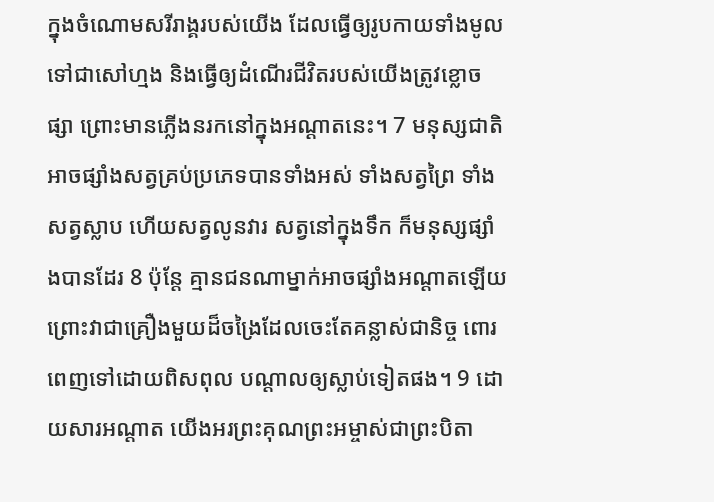ក្នុងចំណោមសរីរាង្គរបស់យើង ដែលធ្វើឲ្យរូបកាយទាំងមូលទៅជាសៅហ្មង និងធ្វើឲ្យដំណើរជីវិតរបស់យើងត្រូវខ្លោចផ្សា ព្រោះមានភ្លើងនរកនៅក្នុងអណ្ដាតនេះ។ 7 មនុស្សជាតិអាចផ្សាំងសត្វគ្រប់ប្រភេទបានទាំងអស់ ទាំងសត្វព្រៃ ទាំងសត្វស្លាប ហើយសត្វលូនវារ សត្វនៅក្នុងទឹក ក៏មនុស្សផ្សាំងបានដែរ 8 ប៉ុន្តែ គ្មានជនណាម្នាក់អាចផ្សាំងអណ្ដាតឡើយ ព្រោះវាជាគ្រឿងមួយដ៏ចង្រៃដែលចេះតែគន្លាស់ជានិច្ច ពោរពេញទៅដោយពិសពុល បណ្ដាលឲ្យស្លាប់ទៀតផង។ 9 ដោយសារអណ្ដាត យើងអរព្រះគុណព្រះអម្ចាស់ជាព្រះបិតា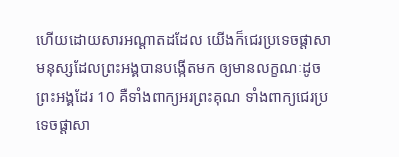ហើយដោយសារអណ្ដាតដដែល យើងក៏ជេរប្រទេចផ្ដាសាមនុស្សដែលព្រះអង្គបានបង្កើតមក ឲ្យមានលក្ខណៈដូចព្រះអង្គដែរ 10 គឺទាំងពាក្យអរព្រះគុណ ទាំងពាក្យជេរប្រទេចផ្ដាសា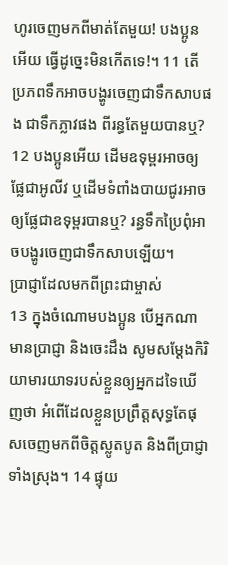ហូរចេញមកពីមាត់តែមួយ! បងប្អូនអើយ ធ្វើដូច្នេះមិនកើតទេ!។ 11 តើប្រភពទឹកអាចបង្ហូរចេញជាទឹកសាបផង ជាទឹកភ្លាវផង ពីរន្ធតែមួយបានឬ? 12 បងប្អូនអើយ ដើមឧទុម្ពរអាចឲ្យផ្លែជាអូលីវ ឬដើមទំពាំងបាយជូរអាចឲ្យផ្លែជាឧទុម្ពរបានឬ? រន្ធទឹកប្រៃពុំអាចបង្ហូរចេញជាទឹកសាបឡើយ។
ប្រាជ្ញាដែលមកពីព្រះជាម្ចាស់
13 ក្នុងចំណោមបងប្អូន បើអ្នកណាមានប្រាជ្ញា និងចេះដឹង សូមសម្ដែងកិរិយាមារយាទរបស់ខ្លួនឲ្យអ្នកដទៃឃើញថា អំពើដែលខ្លួនប្រព្រឹត្តសុទ្ធតែផុសចេញមកពីចិត្តស្លូតបូត និងពីប្រាជ្ញាទាំងស្រុង។ 14 ផ្ទុយ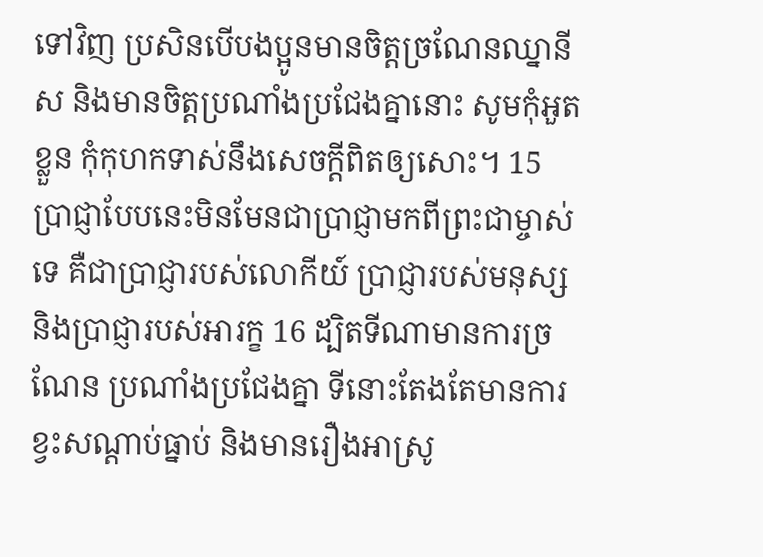ទៅវិញ ប្រសិនបើបងប្អូនមានចិត្តច្រណែនឈ្នានីស និងមានចិត្តប្រណាំងប្រជែងគ្នានោះ សូមកុំអួតខ្លួន កុំកុហកទាស់នឹងសេចក្ដីពិតឲ្យសោះ។ 15 ប្រាជ្ញាបែបនេះមិនមែនជាប្រាជ្ញាមកពីព្រះជាម្ចាស់ទេ គឺជាប្រាជ្ញារបស់លោកីយ៍ ប្រាជ្ញារបស់មនុស្ស និងប្រាជ្ញារបស់អារក្ខ 16 ដ្បិតទីណាមានការច្រណែន ប្រណាំងប្រជែងគ្នា ទីនោះតែងតែមានការខ្វះសណ្ដាប់ធ្នាប់ និងមានរឿងអាស្រូ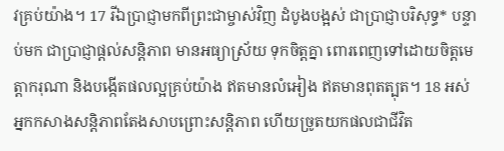វគ្រប់យ៉ាង។ 17 រីឯប្រាជ្ញាមកពីព្រះជាម្ចាស់វិញ ដំបូងបង្អស់ ជាប្រាជ្ញាបរិសុទ្ធ* បន្ទាប់មក ជាប្រាជ្ញាផ្ដល់សន្តិភាព មានអធ្យាស្រ័យ ទុកចិត្តគ្នា ពោរពេញទៅដោយចិត្តមេត្តាករុណា និងបង្កើតផលល្អគ្រប់យ៉ាង ឥតមានលំអៀង ឥតមានពុតត្បុត។ 18 អស់អ្នកកសាងសន្តិភាពតែងសាបព្រោះសន្តិភាព ហើយច្រូតយកផលជាជីវិត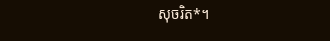សុចរិត*។